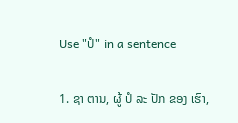Use "ປໍ" in a sentence

1. ຊາ ຕານ, ຜູ້ ປໍ ລະ ປັກ ຂອງ ເຮົາ,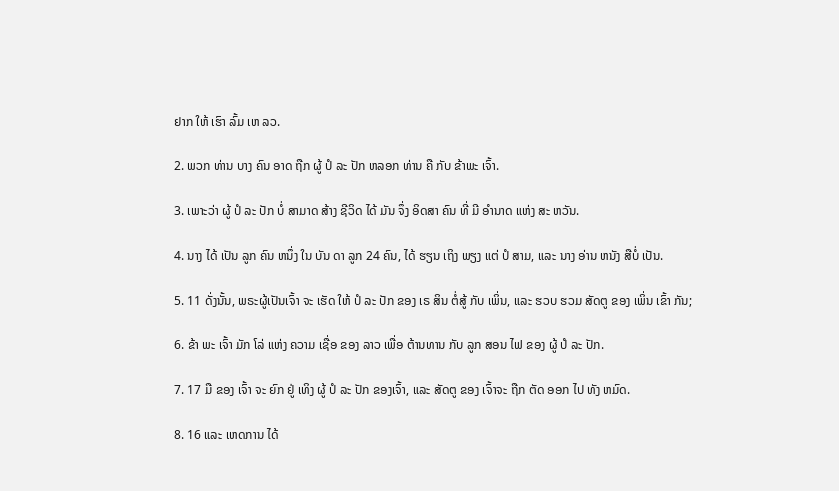ຢາກ ໃຫ້ ເຮົາ ລົ້ມ ເຫ ລວ.

2. ພວກ ທ່ານ ບາງ ຄົນ ອາດ ຖືກ ຜູ້ ປໍ ລະ ປັກ ຫລອກ ທ່ານ ຄື ກັບ ຂ້າພະ ເຈົ້າ.

3. ເພາະວ່າ ຜູ້ ປໍ ລະ ປັກ ບໍ່ ສາມາດ ສ້າງ ຊີວິດ ໄດ້ ມັນ ຈຶ່ງ ອິດສາ ຄົນ ທີ່ ມີ ອໍານາດ ແຫ່ງ ສະ ຫວັນ.

4. ນາງ ໄດ້ ເປັນ ລູກ ຄົນ ຫນຶ່ງ ໃນ ບັນ ດາ ລູກ 24 ຄົນ, ໄດ້ ຮຽນ ເຖິງ ພຽງ ແຕ່ ປໍ ສາມ, ແລະ ນາງ ອ່ານ ຫນັງ ສືບໍ່ ເປັນ.

5. 11 ດັ່ງນັ້ນ, ພຣະຜູ້ເປັນເຈົ້າ ຈະ ເຮັດ ໃຫ້ ປໍ ລະ ປັກ ຂອງ ເຣ ສິນ ຕໍ່ສູ້ ກັບ ເພິ່ນ, ແລະ ຮວບ ຮວມ ສັດຕູ ຂອງ ເພິ່ນ ເຂົ້າ ກັນ;

6. ຂ້າ ພະ ເຈົ້າ ມັກ ໂລ່ ແຫ່ງ ຄວາມ ເຊື່ອ ຂອງ ລາວ ເພື່ອ ຕ້ານທານ ກັບ ລູກ ສອນ ໄຟ ຂອງ ຜູ້ ປໍ ລະ ປັກ.

7. 17 ມື ຂອງ ເຈົ້າ ຈະ ຍົກ ຢູ່ ເທິງ ຜູ້ ປໍ ລະ ປັກ ຂອງເຈົ້າ, ແລະ ສັດຕູ ຂອງ ເຈົ້າຈະ ຖືກ ຕັດ ອອກ ໄປ ທັງ ຫມົດ.

8. 16 ແລະ ເຫດການ ໄດ້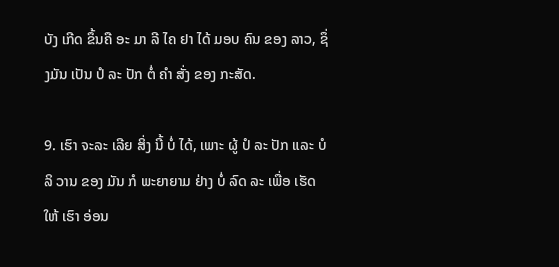ບັງ ເກີດ ຂຶ້ນຄື ອະ ມາ ລີ ໄຄ ຢາ ໄດ້ ມອບ ຄົນ ຂອງ ລາວ, ຊຶ່ງມັນ ເປັນ ປໍ ລະ ປັກ ຕໍ່ ຄໍາ ສັ່ງ ຂອງ ກະສັດ.

9. ເຮົາ ຈະລະ ເລີຍ ສິ່ງ ນີ້ ບໍ່ ໄດ້, ເພາະ ຜູ້ ປໍ ລະ ປັກ ແລະ ບໍລິ ວານ ຂອງ ມັນ ກໍ ພະຍາຍາມ ຢ່າງ ບໍ່ ລົດ ລະ ເພື່ອ ເຮັດ ໃຫ້ ເຮົາ ອ່ອນ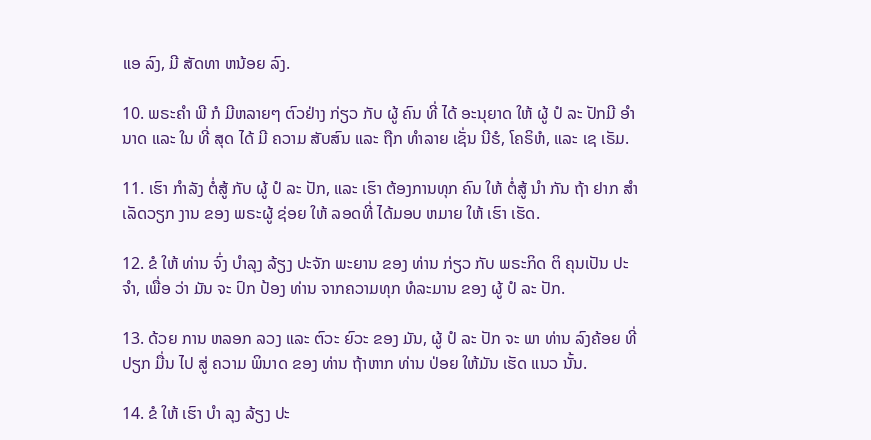ແອ ລົງ, ມີ ສັດທາ ຫນ້ອຍ ລົງ.

10. ພຣະຄໍາ ພີ ກໍ ມີຫລາຍໆ ຕົວຢ່າງ ກ່ຽວ ກັບ ຜູ້ ຄົນ ທີ່ ໄດ້ ອະນຸຍາດ ໃຫ້ ຜູ້ ປໍ ລະ ປັກມີ ອໍານາດ ແລະ ໃນ ທີ່ ສຸດ ໄດ້ ມີ ຄວາມ ສັບສົນ ແລະ ຖືກ ທໍາລາຍ ເຊັ່ນ ນີຮໍ, ໂຄຣິຫໍ, ແລະ ເຊ ເຣັມ.

11. ເຮົາ ກໍາລັງ ຕໍ່ສູ້ ກັບ ຜູ້ ປໍ ລະ ປັກ, ແລະ ເຮົາ ຕ້ອງການທຸກ ຄົນ ໃຫ້ ຕໍ່ສູ້ ນໍາ ກັນ ຖ້າ ຢາກ ສໍາ ເລັດວຽກ ງານ ຂອງ ພຣະຜູ້ ຊ່ອຍ ໃຫ້ ລອດທີ່ ໄດ້ມອບ ຫມາຍ ໃຫ້ ເຮົາ ເຮັດ.

12. ຂໍ ໃຫ້ ທ່ານ ຈົ່ງ ບໍາລຸງ ລ້ຽງ ປະຈັກ ພະຍານ ຂອງ ທ່ານ ກ່ຽວ ກັບ ພຣະກິດ ຕິ ຄຸນເປັນ ປະຈໍາ, ເພື່ອ ວ່າ ມັນ ຈະ ປົກ ປ້ອງ ທ່ານ ຈາກຄວາມທຸກ ທໍລະມານ ຂອງ ຜູ້ ປໍ ລະ ປັກ.

13. ດ້ວຍ ການ ຫລອກ ລວງ ແລະ ຕົວະ ຍົວະ ຂອງ ມັນ, ຜູ້ ປໍ ລະ ປັກ ຈະ ພາ ທ່ານ ລົງຄ້ອຍ ທີ່ ປຽກ ມື່ນ ໄປ ສູ່ ຄວາມ ພິນາດ ຂອງ ທ່ານ ຖ້າຫາກ ທ່ານ ປ່ອຍ ໃຫ້ມັນ ເຮັດ ແນວ ນັ້ນ.

14. ຂໍ ໃຫ້ ເຮົາ ບໍາ ລຸງ ລ້ຽງ ປະ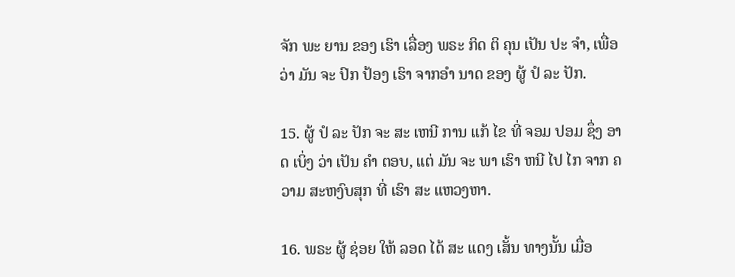ຈັກ ພະ ຍານ ຂອງ ເຮົາ ເລື່ອງ ພຣະ ກິດ ຕິ ຄຸນ ເປັນ ປະ ຈໍາ, ເພື່ອ ວ່າ ມັນ ຈະ ປົກ ປ້ອງ ເຮົາ ຈາກອໍາ ນາດ ຂອງ ຜູ້ ປໍ ລະ ປັກ.

15. ຜູ້ ປໍ ລະ ປັກ ຈະ ສະ ເຫນີ ການ ແກ້ ໄຂ ທີ່ ຈອມ ປອມ ຊຶ່ງ ອາດ ເບິ່ງ ວ່າ ເປັນ ຄໍາ ຕອບ, ແຕ່ ມັນ ຈະ ພາ ເຮົາ ຫນີ ໄປ ໄກ ຈາກ ຄວາມ ສະຫງົບສຸກ ທີ່ ເຮົາ ສະ ແຫວງຫາ.

16. ພຣະ ຜູ້ ຊ່ອຍ ໃຫ້ ລອດ ໄດ້ ສະ ແດງ ເສັ້ນ ທາງນັ້ນ ເມື່ອ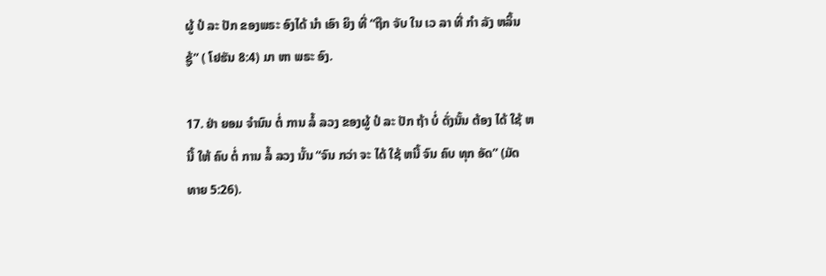ຜູ້ ປໍ ລະ ປັກ ຂອງພຣະ ອົງໄດ້ ນໍາ ເອົາ ຍິງ ທີ່ “ຖືກ ຈັບ ໃນ ເວ ລາ ທີ່ ກໍາ ລັງ ຫລິ້ນ ຊູ້” ( ໂຢຮັນ 8:4) ມາ ຫາ ພຣະ ອົງ.

17. ຢ່າ ຍອມ ຈໍານົນ ຕໍ່ ການ ລໍ້ ລວງ ຂອງຜູ້ ປໍ ລະ ປັກ ຖ້າ ບໍ່ ດັ່ງນັ້ນ ຕ້ອງ ໄດ້ ໃຊ້ ຫນີ້ ໃຫ້ ຄົບ ຕໍ່ ການ ລໍ້ ລວງ ນັ້ນ “ຈົນ ກວ່າ ຈະ ໄດ້ ໃຊ້ ຫນີ້ ຈົນ ຄົບ ທຸກ ອັດ” (ມັດ ທາຍ 5:26).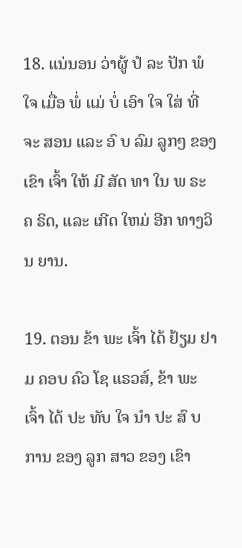18. ແນ່ນອນ ວ່າຜູ້ ປໍ ລະ ປັກ ພໍ ໃຈ ເມື່ອ ພໍ່ ແມ່ ບໍ່ ເອົາ ໃຈ ໃສ່ ທີ່ ຈະ ສອນ ແລະ ອົ ບ ລົມ ລູກໆ ຂອງ ເຂົາ ເຈົ້າ ໃຫ້ ມີ ສັດ ທາ ໃນ ພ ຣະ ຄ ຣິດ, ແລະ ເກີດ ໃຫມ່ ອີກ ທາງວິນ ຍານ.

19. ຕອນ ຂ້າ ພະ ເຈົ້າ ໄດ້ ຢ້ຽມ ຢາມ ຄອບ ຄົວ ໂຊ ແຣວສ໌, ຂ້າ ພະ ເຈົ້າ ໄດ້ ປະ ທັບ ໃຈ ນໍາ ປະ ສົ ບ ການ ຂອງ ລູກ ສາວ ຂອງ ເຂົາ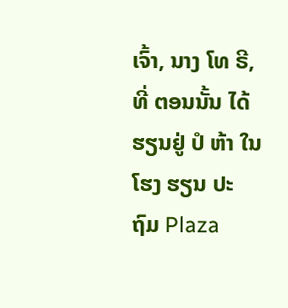ເຈົ້າ, ນາງ ໂທ ຣີ, ທີ່ ຕອນນັ້ນ ໄດ້ ຮຽນຢູ່ ປໍ ຫ້າ ໃນ ໂຮງ ຮຽນ ປະ ຖົມ Plaza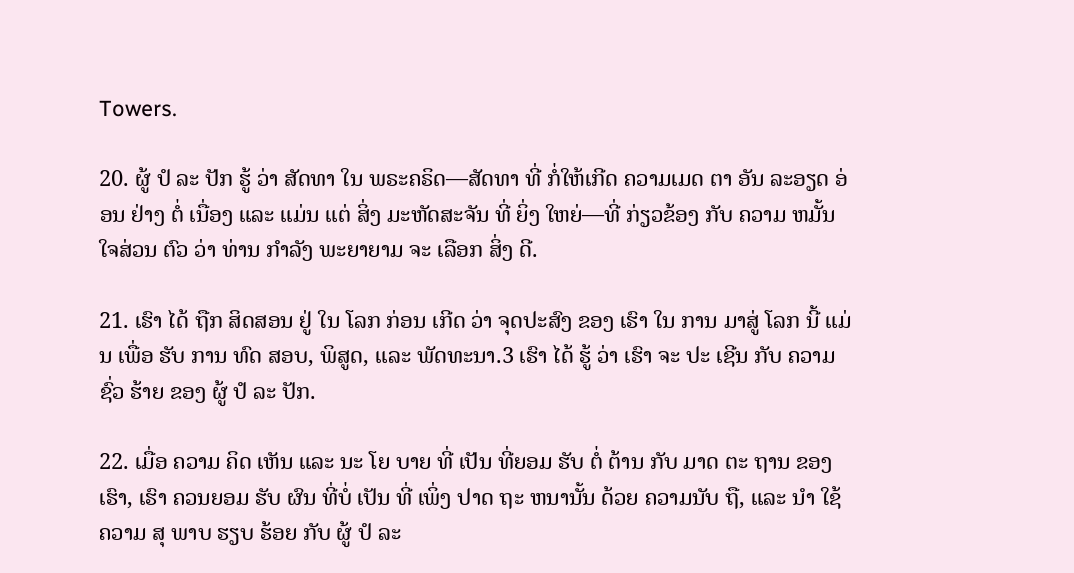Towers.

20. ຜູ້ ປໍ ລະ ປັກ ຮູ້ ວ່າ ສັດທາ ໃນ ພຣະຄຣິດ—ສັດທາ ທີ່ ກໍ່ໃຫ້ເກີດ ຄວາມເມດ ຕາ ອັນ ລະອຽດ ອ່ອນ ຢ່າງ ຕໍ່ ເນື່ອງ ແລະ ແມ່ນ ແຕ່ ສິ່ງ ມະຫັດສະຈັນ ທີ່ ຍິ່ງ ໃຫຍ່—ທີ່ ກ່ຽວຂ້ອງ ກັບ ຄວາມ ຫມັ້ນ ໃຈສ່ວນ ຕົວ ວ່າ ທ່ານ ກໍາລັງ ພະຍາຍາມ ຈະ ເລືອກ ສິ່ງ ດີ.

21. ເຮົາ ໄດ້ ຖືກ ສິດສອນ ຢູ່ ໃນ ໂລກ ກ່ອນ ເກີດ ວ່າ ຈຸດປະສົງ ຂອງ ເຮົາ ໃນ ການ ມາສູ່ ໂລກ ນີ້ ແມ່ນ ເພື່ອ ຮັບ ການ ທົດ ສອບ, ພິສູດ, ແລະ ພັດທະນາ.3 ເຮົາ ໄດ້ ຮູ້ ວ່າ ເຮົາ ຈະ ປະ ເຊີນ ກັບ ຄວາມ ຊົ່ວ ຮ້າຍ ຂອງ ຜູ້ ປໍ ລະ ປັກ.

22. ເມື່ອ ຄວາມ ຄິດ ເຫັນ ແລະ ນະ ໂຍ ບາຍ ທີ່ ເປັນ ທີ່ຍອມ ຮັບ ຕໍ່ ຕ້ານ ກັບ ມາດ ຕະ ຖານ ຂອງ ເຮົາ, ເຮົາ ຄວນຍອມ ຮັບ ຜົນ ທີ່ບໍ່ ເປັນ ທີ່ ເພິ່ງ ປາດ ຖະ ຫນານັ້ນ ດ້ວຍ ຄວາມນັບ ຖື, ແລະ ນໍາ ໃຊ້ ຄວາມ ສຸ ພາບ ຮຽບ ຮ້ອຍ ກັບ ຜູ້ ປໍ ລະ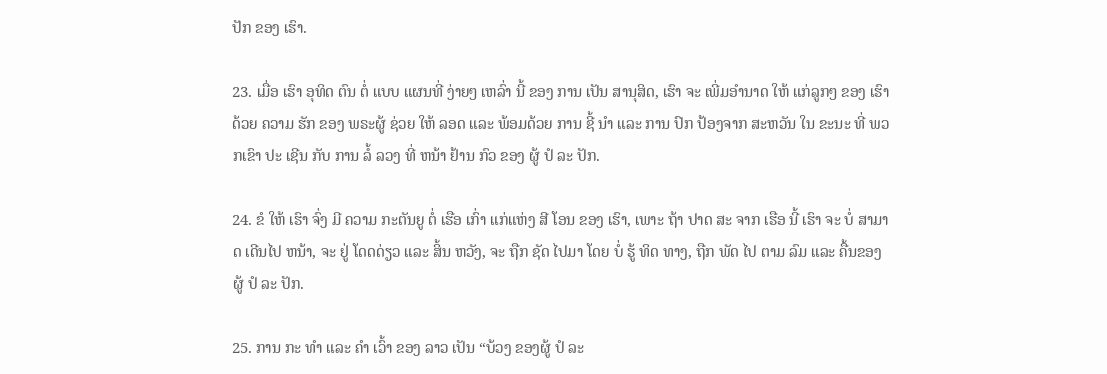ປັກ ຂອງ ເຮົາ.

23. ເມື່ອ ເຮົາ ອຸທິດ ຕົນ ຕໍ່ ແບບ ແຜນທີ່ ງ່າຍໆ ເຫລົ່າ ນີ້ ຂອງ ການ ເປັນ ສານຸສິດ, ເຮົາ ຈະ ເພີ່ມອໍານາດ ໃຫ້ ແກ່ລູກໆ ຂອງ ເຮົາດ້ວຍ ຄວາມ ຮັກ ຂອງ ພຣະຜູ້ ຊ່ວຍ ໃຫ້ ລອດ ແລະ ພ້ອມດ້ວຍ ການ ຊີ້ ນໍາ ແລະ ການ ປົກ ປ້ອງຈາກ ສະຫວັນ ໃນ ຂະນະ ທີ່ ພວກເຂົາ ປະ ເຊີນ ກັບ ການ ລໍ້ ລວງ ທີ່ ຫນ້າ ຢ້ານ ກົວ ຂອງ ຜູ້ ປໍ ລະ ປັກ.

24. ຂໍ ໃຫ້ ເຮົາ ຈົ່ງ ມີ ຄວາມ ກະຕັນຍູ ຕໍ່ ເຮືອ ເກົ່າ ແກ່ແຫ່ງ ສີ ໂອນ ຂອງ ເຮົາ, ເພາະ ຖ້າ ປາດ ສະ ຈາກ ເຮືອ ນີ້ ເຮົາ ຈະ ບໍ່ ສາມາດ ເດີນໄປ ຫນ້າ, ຈະ ຢູ່ ໂດດດ່ຽວ ແລະ ສິ້ນ ຫວັງ, ຈະ ຖືກ ຊັດ ໄປມາ ໂດຍ ບໍ່ ຮູ້ ທິດ ທາງ, ຖືກ ພັດ ໄປ ຕາມ ລົມ ແລະ ຄື້ນຂອງ ຜູ້ ປໍ ລະ ປັກ.

25. ການ ກະ ທໍາ ແລະ ຄໍາ ເວົ້າ ຂອງ ລາວ ເປັນ “ບ້ວງ ຂອງຜູ້ ປໍ ລະ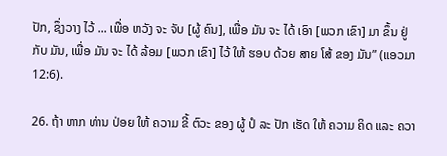ປັກ, ຊຶ່ງວາງ ໄວ້ ... ເພື່ອ ຫວັງ ຈະ ຈັບ [ຜູ້ ຄົນ], ເພື່ອ ມັນ ຈະ ໄດ້ ເອົາ [ພວກ ເຂົາ] ມາ ຂຶ້ນ ຢູ່ ກັບ ມັນ, ເພື່ອ ມັນ ຈະ ໄດ້ ລ້ອມ [ພວກ ເຂົາ] ໄວ້ ໃຫ້ ຮອບ ດ້ວຍ ສາຍ ໂສ້ ຂອງ ມັນ” (ແອວມາ 12:6).

26. ຖ້າ ຫາກ ທ່ານ ປ່ອຍ ໃຫ້ ຄວາມ ຂີ້ ຕົວະ ຂອງ ຜູ້ ປໍ ລະ ປັກ ເຮັດ ໃຫ້ ຄວາມ ຄິດ ແລະ ຄວາ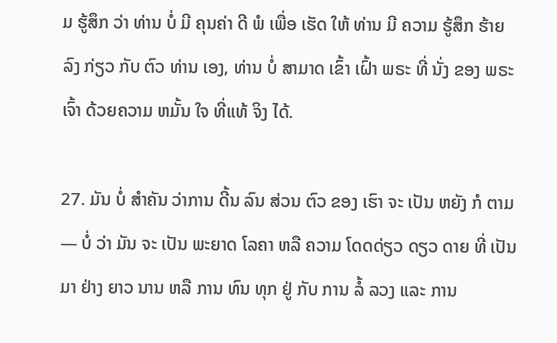ມ ຮູ້ສຶກ ວ່າ ທ່ານ ບໍ່ ມີ ຄຸນຄ່າ ດີ ພໍ ເພື່ອ ເຮັດ ໃຫ້ ທ່ານ ມີ ຄວາມ ຮູ້ສຶກ ຮ້າຍ ລົງ ກ່ຽວ ກັບ ຕົວ ທ່ານ ເອງ, ທ່ານ ບໍ່ ສາມາດ ເຂົ້າ ເຝົ້າ ພຣະ ທີ່ ນັ່ງ ຂອງ ພຣະ ເຈົ້າ ດ້ວຍຄວາມ ຫມັ້ນ ໃຈ ທີ່ແທ້ ຈິງ ໄດ້.

27. ມັນ ບໍ່ ສໍາຄັນ ວ່າການ ດີ້ນ ລົນ ສ່ວນ ຕົວ ຂອງ ເຮົາ ຈະ ເປັນ ຫຍັງ ກໍ ຕາມ — ບໍ່ ວ່າ ມັນ ຈະ ເປັນ ພະຍາດ ໂລຄາ ຫລື ຄວາມ ໂດດດ່ຽວ ດຽວ ດາຍ ທີ່ ເປັນມາ ຢ່າງ ຍາວ ນານ ຫລື ການ ທົນ ທຸກ ຢູ່ ກັບ ການ ລໍ້ ລວງ ແລະ ການ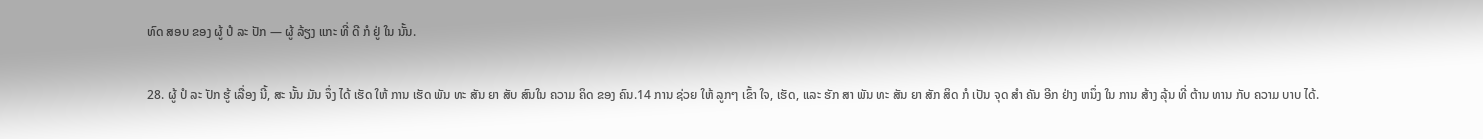ທົດ ສອບ ຂອງ ຜູ້ ປໍ ລະ ປັກ — ຜູ້ ລ້ຽງ ແກະ ທີ່ ດີ ກໍ ຢູ່ ໃນ ນັ້ນ.

28. ຜູ້ ປໍ ລະ ປັກ ຮູ້ ເລື່ອງ ນີ້, ສະ ນັ້ນ ມັນ ຈຶ່ງ ໄດ້ ເຮັດ ໃຫ້ ການ ເຮັດ ພັນ ທະ ສັນ ຍາ ສັບ ສົນໃນ ຄວາມ ຄິດ ຂອງ ຄົນ.14 ການ ຊ່ວຍ ໃຫ້ ລູກໆ ເຂົ້າ ໃຈ, ເຮັດ, ແລະ ຮັກ ສາ ພັນ ທະ ສັນ ຍາ ສັກ ສິດ ກໍ ເປັນ ຈຸດ ສໍາ ຄັນ ອີກ ຢ່າງ ຫນຶ່ງ ໃນ ການ ສ້າງ ລຸ້ນ ທີ່ ຕ້ານ ທານ ກັບ ຄວາມ ບາບ ໄດ້.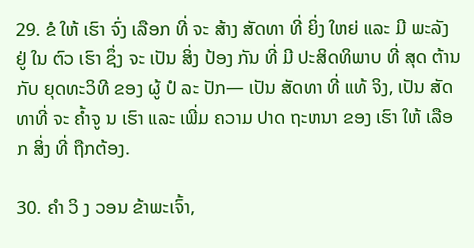29. ຂໍ ໃຫ້ ເຮົາ ຈົ່ງ ເລືອກ ທີ່ ຈະ ສ້າງ ສັດທາ ທີ່ ຍິ່ງ ໃຫຍ່ ແລະ ມີ ພະລັງ ຢູ່ ໃນ ຕົວ ເຮົາ ຊຶ່ງ ຈະ ເປັນ ສິ່ງ ປ້ອງ ກັນ ທີ່ ມີ ປະສິດທິພາບ ທີ່ ສຸດ ຕ້ານ ກັບ ຍຸດທະວິທີ ຂອງ ຜູ້ ປໍ ລະ ປັກ— ເປັນ ສັດທາ ທີ່ ແທ້ ຈິງ, ເປັນ ສັດທາທີ່ ຈະ ຄ້ຳຈູ ນ ເຮົາ ແລະ ເພີ່ມ ຄວາມ ປາດ ຖະຫນາ ຂອງ ເຮົາ ໃຫ້ ເລືອກ ສິ່ງ ທີ່ ຖືກຕ້ອງ.

30. ຄໍາ ວິ ງ ວອນ ຂ້າພະເຈົ້າ,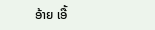ອ້າຍ ເອື້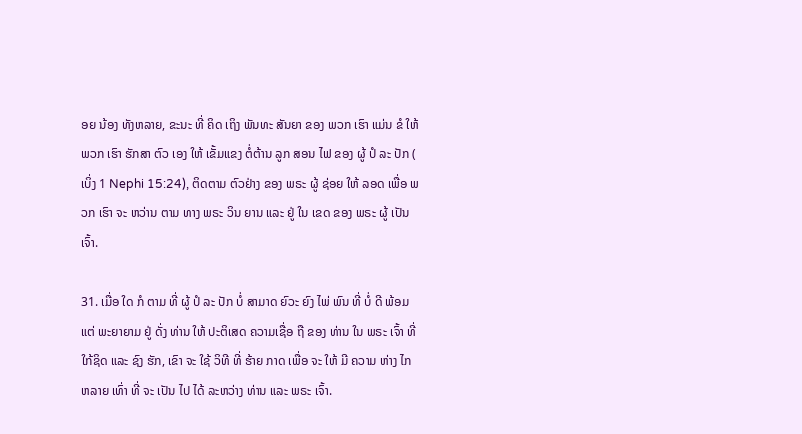ອຍ ນ້ອງ ທັງຫລາຍ, ຂະນະ ທີ່ ຄິດ ເຖິງ ພັນທະ ສັນຍາ ຂອງ ພວກ ເຮົາ ແມ່ນ ຂໍ ໃຫ້ ພວກ ເຮົາ ຮັກສາ ຕົວ ເອງ ໃຫ້ ເຂັ້ມແຂງ ຕໍ່ຕ້ານ ລູກ ສອນ ໄຟ ຂອງ ຜູ້ ປໍ ລະ ປັກ ( ເບິ່ງ 1 Nephi 15:24), ຕິດຕາມ ຕົວຢ່າງ ຂອງ ພຣະ ຜູ້ ຊ່ອຍ ໃຫ້ ລອດ ເພື່ອ ພວກ ເຮົາ ຈະ ຫວ່ານ ຕາມ ທາງ ພຣະ ວິນ ຍານ ແລະ ຢູ່ ໃນ ເຂດ ຂອງ ພຣະ ຜູ້ ເປັນ ເຈົ້າ.

31. ເມື່ອ ໃດ ກໍ ຕາມ ທີ່ ຜູ້ ປໍ ລະ ປັກ ບໍ່ ສາມາດ ຍົວະ ຍົງ ໄພ່ ພົນ ທີ່ ບໍ່ ດີ ພ້ອມ ແຕ່ ພະຍາຍາມ ຢູ່ ດັ່ງ ທ່ານ ໃຫ້ ປະຕິເສດ ຄວາມເຊື່ອ ຖື ຂອງ ທ່ານ ໃນ ພຣະ ເຈົ້າ ທີ່ ໃກ້ຊິດ ແລະ ຊົງ ຮັກ, ເຂົາ ຈະ ໃຊ້ ວິທີ ທີ່ ຮ້າຍ ກາດ ເພື່ອ ຈະ ໃຫ້ ມີ ຄວາມ ຫ່າງ ໄກ ຫລາຍ ເທົ່າ ທີ່ ຈະ ເປັນ ໄປ ໄດ້ ລະຫວ່າງ ທ່ານ ແລະ ພຣະ ເຈົ້າ.